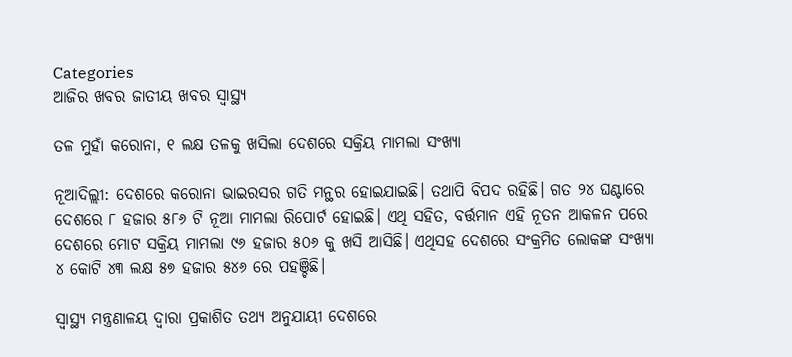Categories
ଆଜିର ଖବର ଜାତୀୟ ଖବର ସ୍ବାସ୍ଥ୍ୟ

ତଳ ମୁହାଁ କରୋନା, ୧ ଲକ୍ଷ ତଳକୁ ଖସିଲା ଦେଶରେ ସକ୍ରିୟ ମାମଲା ସଂଖ୍ୟା

ନୂଆଦିଲ୍ଲୀ: ଦେଶରେ କରୋନା ଭାଇରସର ଗତି ମନ୍ଥର ହୋଇଯାଇଛି। ତଥାପି ବିପଦ ରହିଛି। ଗତ ୨୪ ଘଣ୍ଟାରେ ଦେଶରେ ୮ ହଜାର ୫୮୬ ଟି ନୂଆ ମାମଲା ରିପୋର୍ଟ ହୋଇଛି। ଏଥି ସହିତ, ବର୍ତ୍ତମାନ ଏହି ନୂତନ ଆକଳନ ପରେ ଦେଶରେ ମୋଟ ସକ୍ରିୟ ମାମଲା ୯୬ ହଜାର ୫୦୬ କୁ ଖସି ଆସିଛି। ଏଥିସହ ଦେଶରେ ସଂକ୍ରମିତ ଲୋକଙ୍କ ସଂଖ୍ୟା ୪ କୋଟି ୪୩ ଲକ୍ଷ ୫୭ ହଜାର ୫୪୬ ରେ ପହଞ୍ଚିଛି।

ସ୍ୱାସ୍ଥ୍ୟ ମନ୍ତ୍ରଣାଳୟ ଦ୍ୱାରା ପ୍ରକାଶିତ ତଥ୍ୟ ଅନୁଯାୟୀ ଦେଶରେ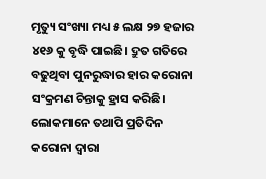ମୃତ୍ୟୁ ସଂଖ୍ୟା ମଧ୍ୟ ୫ ଲକ୍ଷ ୨୭ ହଜାର ୪୧୬ କୁ ବୃଦ୍ଧି ପାଇଛି। ଦ୍ରୁତ ଗତିରେ ବଢୁଥିବା ପୁନରୁଦ୍ଧାର ହାର କରୋନା ସଂକ୍ରମଣ ଚିନ୍ତାକୁ ହ୍ରାସ କରିଛି। ଲୋକମାନେ ତଥାପି ପ୍ରତିଦିନ କରୋନା ଦ୍ଵାରା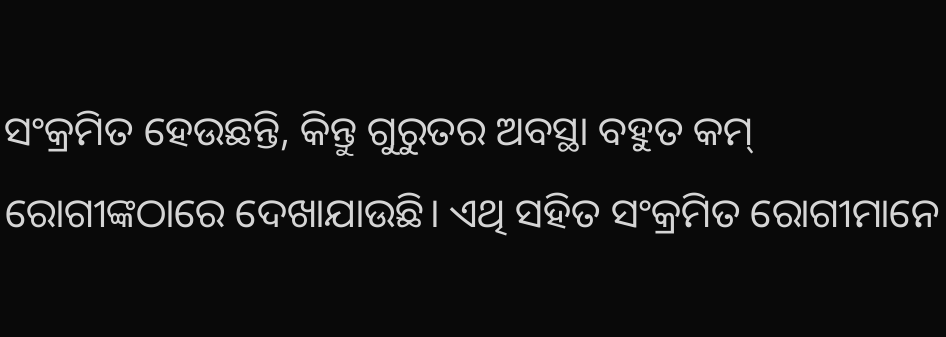ସଂକ୍ରମିତ ହେଉଛନ୍ତି, କିନ୍ତୁ ଗୁରୁତର ଅବସ୍ଥା ବହୁତ କମ୍ ରୋଗୀଙ୍କଠାରେ ଦେଖାଯାଉଛି। ଏଥି ସହିତ ସଂକ୍ରମିତ ରୋଗୀମାନେ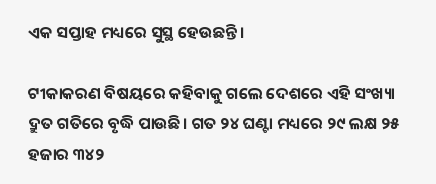ଏକ ସପ୍ତାହ ମଧ୍ୟରେ ସୁସ୍ଥ ହେଉଛନ୍ତି।

ଟୀକାକରଣ ବିଷୟରେ କହିବାକୁ ଗଲେ ଦେଶରେ ଏହି ସଂଖ୍ୟା ଦ୍ରୁତ ଗତିରେ ବୃଦ୍ଧି ପାଉଛି। ଗତ ୨୪ ଘଣ୍ଟା ମଧ୍ୟରେ ୨୯ ଲକ୍ଷ ୨୫ ହଜାର ୩୪୨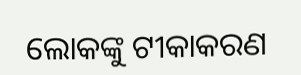ଲୋକଙ୍କୁ ଟୀକାକରଣ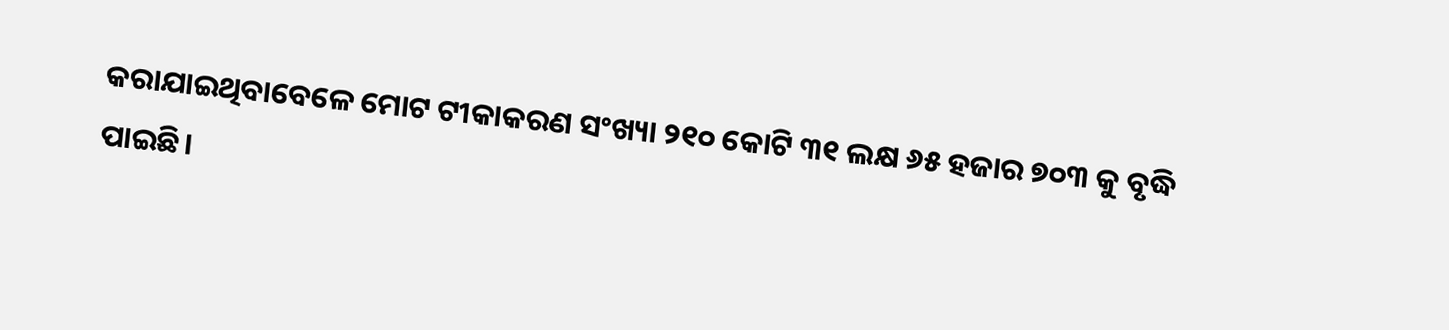କରାଯାଇଥିବାବେଳେ ମୋଟ ଟୀକାକରଣ ସଂଖ୍ୟା ୨୧୦ କୋଟି ୩୧ ଲକ୍ଷ ୬୫ ହଜାର ୭୦୩ କୁ ବୃଦ୍ଧି ପାଇଛି।